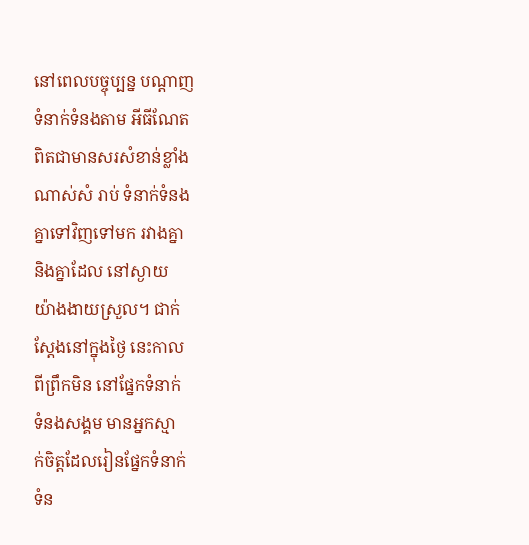នៅពេលបច្ចុប្បន្ន បណ្តាញ
ទំនាក់ទំនងតាម អីធីណែត
ពិតជាមានសរសំខាន់ខ្លាំង
ណាស់សំ រាប់ ទំនាក់ទំនង
គ្នាទៅវិញទៅមក រវាងគ្នា
និងគ្នាដែល នៅស្ងាយ
យ៉ាងងាយស្រួល។ ជាក់
ស្តែងនៅក្នុងថ្ងៃ នេះកាល
ពីព្រឹកមិន នៅផ្នែកទំនាក់
ទំនងសង្គម មានអ្នកស្មា
ក់ចិត្តដែលរៀនផ្នែកទំនាក់
ទំន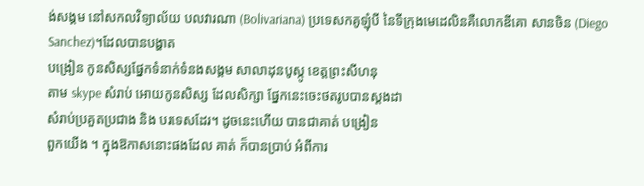ង់សង្គម នៅសកលវិទ្យាល័យ បលវារណា (Bolivariana) ប្រទេសកគូឡុំបី នៃទីក្រុងមេដេលិនគឺលោកឌីគោ សានចិន (Diego Sanchez)។ដែលបានបង្ហាត
បង្រៀន កូនសិស្សផ្នែកទំនាក់ទំនងសង្គម សាលាដុនបូស្កូ ខេត្តព្រះសីហនុ
តាម skype សំរាប់ អោយកូនសិស្ស ដែលសិក្សា ផ្នែកនេះចេះថតរូបបានស្តងដា
សំរាប់ប្រគួតប្រជាង និង បរទេសដែរ។ ដូចនេះហើយ បានជាគាត់ បង្រៀន
ពួកយើង ។ ក្នុងឱកាសនោះផងដែល គាត់ ក៏បានប្រាប់ អំពីការ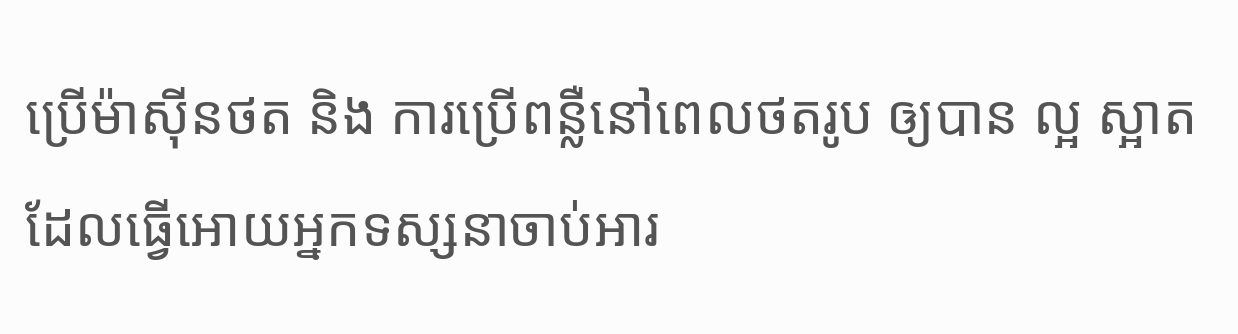ប្រើម៉ាស៊ីនថត និង ការប្រើពន្លឺនៅពេលថតរូប ឲ្យបាន ល្អ ស្អាត ដែលធ្វើអោយអ្នកទស្សនាចាប់អារ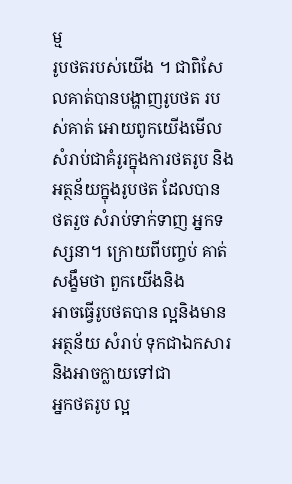ម្ម
រូបថតរបស់យើង ។ ជាពិសែលគាត់បានបង្ហាញរូបថត របស់គាត់ អោយពូកយើងមើលសំរាប់ជាគំរូរក្នុងការថតរូប និង អត្ថន័យក្នុងរូបថត ដែលបាន
ថតរួច សំរាប់ទាក់ទាញ អ្នកទស្សនា។ ក្រោយពីបញ្ចប់ គាត់សង្ខឹមថា ពួកយើងនិង
អាចធ្វើរូបថតបាន ល្អនិងមានអត្ថន័យ សំរាប់ ទុកជាឯកសារ និងអាចក្លាយទៅជា
អ្នកថតរូប ល្អ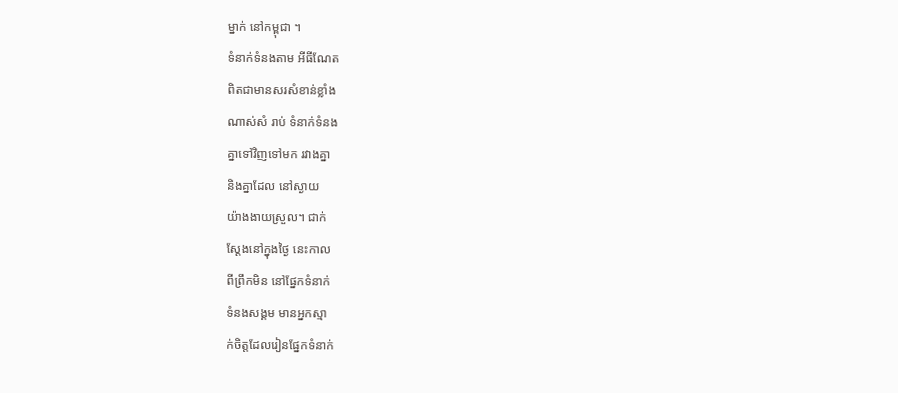ម្នាក់ នៅកម្ពុជា ។
ទំនាក់ទំនងតាម អីធីណែត
ពិតជាមានសរសំខាន់ខ្លាំង
ណាស់សំ រាប់ ទំនាក់ទំនង
គ្នាទៅវិញទៅមក រវាងគ្នា
និងគ្នាដែល នៅស្ងាយ
យ៉ាងងាយស្រួល។ ជាក់
ស្តែងនៅក្នុងថ្ងៃ នេះកាល
ពីព្រឹកមិន នៅផ្នែកទំនាក់
ទំនងសង្គម មានអ្នកស្មា
ក់ចិត្តដែលរៀនផ្នែកទំនាក់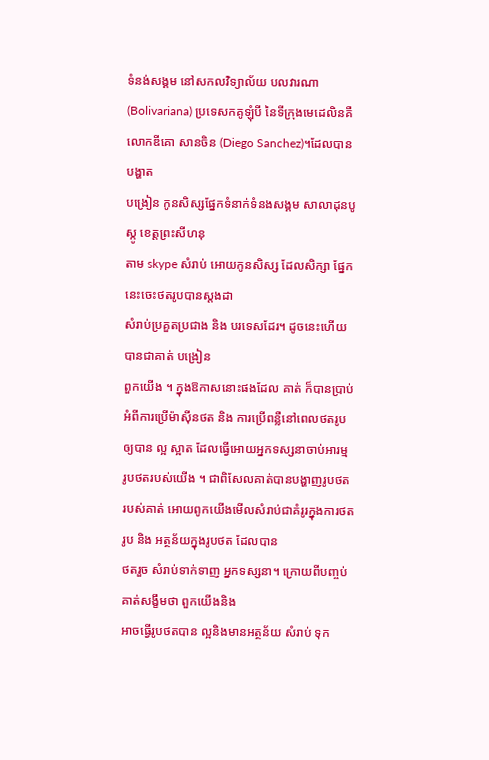ទំនង់សង្គម នៅសកលវិទ្យាល័យ បលវារណា (Bolivariana) ប្រទេសកគូឡុំបី នៃទីក្រុងមេដេលិនគឺលោកឌីគោ សានចិន (Diego Sanchez)។ដែលបានបង្ហាត
បង្រៀន កូនសិស្សផ្នែកទំនាក់ទំនងសង្គម សាលាដុនបូស្កូ ខេត្តព្រះសីហនុ
តាម skype សំរាប់ អោយកូនសិស្ស ដែលសិក្សា ផ្នែកនេះចេះថតរូបបានស្តងដា
សំរាប់ប្រគួតប្រជាង និង បរទេសដែរ។ ដូចនេះហើយ បានជាគាត់ បង្រៀន
ពួកយើង ។ ក្នុងឱកាសនោះផងដែល គាត់ ក៏បានប្រាប់ អំពីការប្រើម៉ាស៊ីនថត និង ការប្រើពន្លឺនៅពេលថតរូប ឲ្យបាន ល្អ ស្អាត ដែលធ្វើអោយអ្នកទស្សនាចាប់អារម្ម
រូបថតរបស់យើង ។ ជាពិសែលគាត់បានបង្ហាញរូបថត របស់គាត់ អោយពូកយើងមើលសំរាប់ជាគំរូរក្នុងការថតរូប និង អត្ថន័យក្នុងរូបថត ដែលបាន
ថតរួច សំរាប់ទាក់ទាញ អ្នកទស្សនា។ ក្រោយពីបញ្ចប់ គាត់សង្ខឹមថា ពួកយើងនិង
អាចធ្វើរូបថតបាន ល្អនិងមានអត្ថន័យ សំរាប់ ទុក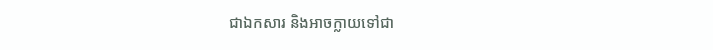ជាឯកសារ និងអាចក្លាយទៅជា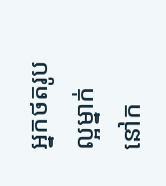អ្នកថតរូប ល្អម្នាក់ នៅក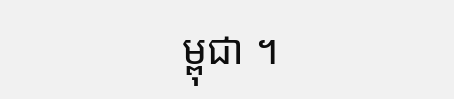ម្ពុជា ។